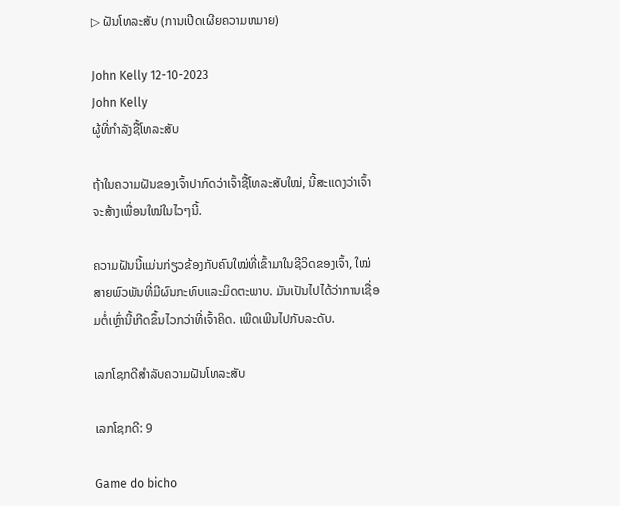▷ ຝັນໂທລະສັບ (ການເປີດເຜີຍຄວາມຫມາຍ)

John Kelly 12-10-2023
John Kelly
ຜູ້ທີ່ກໍາລັງຊື້ໂທລະສັບ

ຖ້າໃນຄວາມຝັນຂອງເຈົ້າປາກົດວ່າເຈົ້າຊື້ໂທລະສັບໃໝ່, ນີ້ສະແດງວ່າເຈົ້າຈະສ້າງເພື່ອນໃໝ່ໃນໄວໆນີ້.

ຄວາມຝັນນີ້ແມ່ນກ່ຽວຂ້ອງກັບຄົນໃໝ່ທີ່ເຂົ້າມາໃນຊີວິດຂອງເຈົ້າ, ໃໝ່ ສາຍພົວພັນທີ່ມີຜົນກະທົບແລະມິດຕະພາບ. ມັນເປັນໄປໄດ້ວ່າການເຊື່ອມຕໍ່ເຫຼົ່ານີ້ເກີດຂຶ້ນໄວກວ່າທີ່ເຈົ້າຄິດ. ເພີດເພີນໄປກັບລະດັບ.

ເລກໂຊກດີສຳລັບຄວາມຝັນໂທລະສັບ

ເລກໂຊກດີ: 9

Game do bicho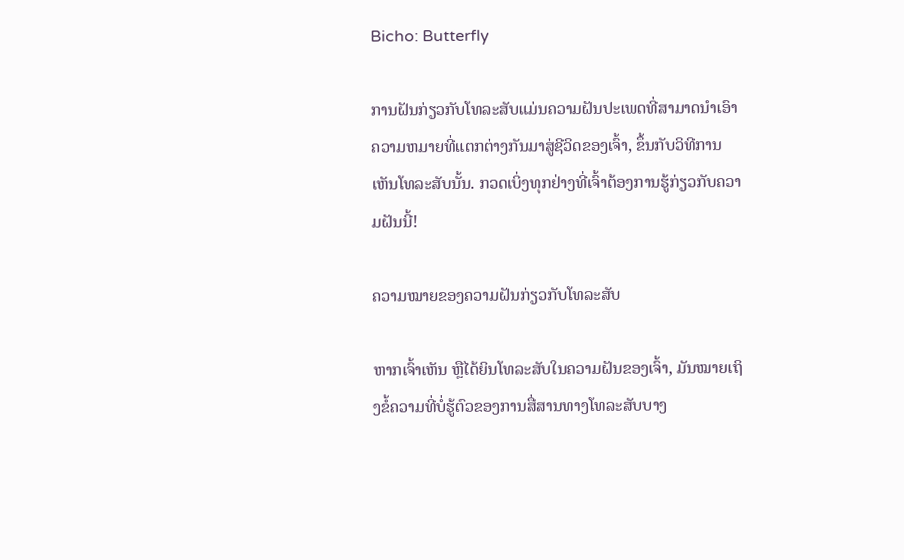Bicho: Butterfly

ການຝັນກ່ຽວກັບໂທລະສັບແມ່ນຄວາມຝັນປະເພດທີ່ສາມາດນໍາເອົາຄວາມຫມາຍທີ່ແຕກຕ່າງກັນມາສູ່ຊີວິດຂອງເຈົ້າ, ຂຶ້ນກັບວິທີການເຫັນໂທລະສັບນັ້ນ. ກວດເບິ່ງທຸກຢ່າງທີ່ເຈົ້າຕ້ອງການຮູ້ກ່ຽວກັບຄວາມຝັນນີ້!

ຄວາມໝາຍຂອງຄວາມຝັນກ່ຽວກັບໂທລະສັບ

ຫາກເຈົ້າເຫັນ ຫຼືໄດ້ຍິນໂທລະສັບໃນຄວາມຝັນຂອງເຈົ້າ, ມັນໝາຍເຖິງຂໍ້ຄວາມທີ່ບໍ່ຮູ້ຕົວຂອງການສື່ສານທາງໂທລະສັບບາງ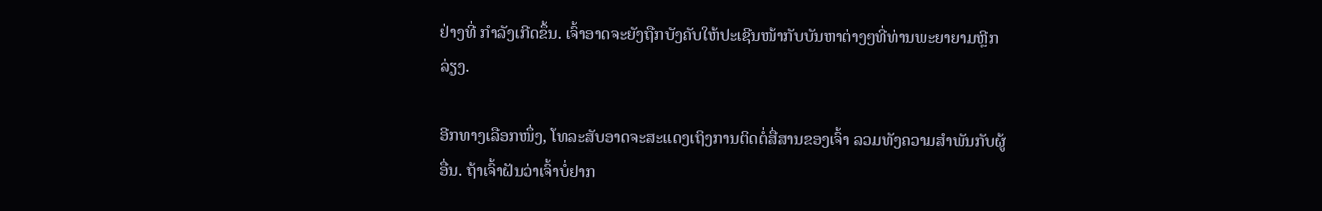ຢ່າງທີ່ ກໍາລັງເກີດຂຶ້ນ. ເຈົ້າອາດຈະຍັງຖືກບັງຄັບໃຫ້ປະເຊີນໜ້າກັບບັນຫາຕ່າງໆທີ່ທ່ານພະຍາຍາມຫຼີກລ່ຽງ.

ອີກທາງເລືອກໜຶ່ງ, ໂທລະສັບອາດຈະສະແດງເຖິງການຕິດຕໍ່ສື່ສານຂອງເຈົ້າ ລວມທັງຄວາມສຳພັນກັບຜູ້ອື່ນ. ຖ້າເຈົ້າຝັນວ່າເຈົ້າບໍ່ຢາກ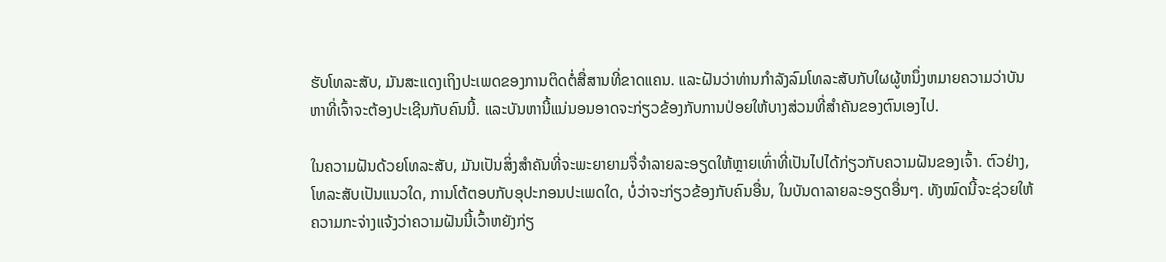ຮັບໂທລະສັບ, ມັນສະແດງເຖິງປະເພດຂອງການຕິດຕໍ່ສື່ສານທີ່ຂາດແຄນ. ແລະຝັນວ່າທ່ານກໍາລັງລົມໂທລະສັບກັບໃຜຜູ້ຫນຶ່ງຫມາຍຄວາມວ່າບັນຫາທີ່ເຈົ້າຈະຕ້ອງປະເຊີນກັບຄົນນີ້. ແລະບັນຫານີ້ແນ່ນອນອາດຈະກ່ຽວຂ້ອງກັບການປ່ອຍໃຫ້ບາງສ່ວນທີ່ສໍາຄັນຂອງຕົນເອງໄປ.

ໃນຄວາມຝັນດ້ວຍໂທລະສັບ, ມັນເປັນສິ່ງສໍາຄັນທີ່ຈະພະຍາຍາມຈື່ຈໍາລາຍລະອຽດໃຫ້ຫຼາຍເທົ່າທີ່ເປັນໄປໄດ້ກ່ຽວກັບຄວາມຝັນຂອງເຈົ້າ. ຕົວຢ່າງ, ໂທລະສັບເປັນແນວໃດ, ການໂຕ້ຕອບກັບອຸປະກອນປະເພດໃດ, ບໍ່ວ່າຈະກ່ຽວຂ້ອງກັບຄົນອື່ນ, ໃນບັນດາລາຍລະອຽດອື່ນໆ. ທັງໝົດນີ້ຈະຊ່ວຍໃຫ້ຄວາມກະຈ່າງແຈ້ງວ່າຄວາມຝັນນີ້ເວົ້າຫຍັງກ່ຽ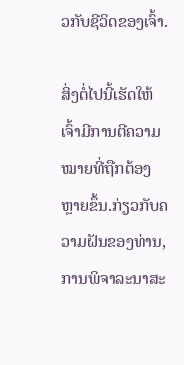ວກັບຊີວິດຂອງເຈົ້າ.

ສິ່ງຕໍ່ໄປນີ້ເຮັດໃຫ້ເຈົ້າມີການຕີຄວາມໝາຍທີ່ຖືກຕ້ອງຫຼາຍຂຶ້ນ.ກ່ຽວກັບຄວາມຝັນຂອງທ່ານ, ການພິຈາລະນາສະ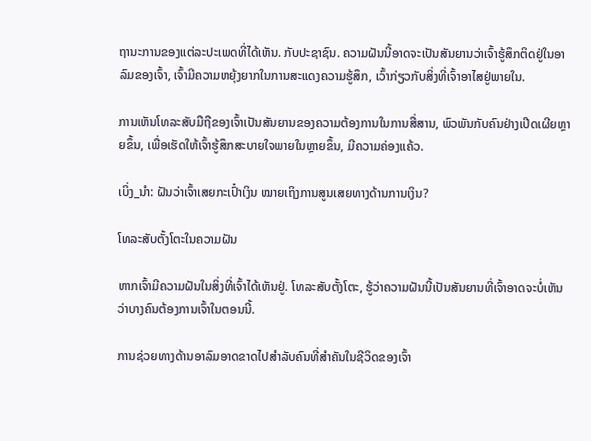ຖານະການຂອງແຕ່ລະປະເພດທີ່ໄດ້ເຫັນ. ກັບປະຊາຊົນ. ຄວາມຝັນນີ້ອາດຈະເປັນສັນຍານວ່າເຈົ້າຮູ້ສຶກຕິດຢູ່ໃນອາລົມຂອງເຈົ້າ, ເຈົ້າມີຄວາມຫຍຸ້ງຍາກໃນການສະແດງຄວາມຮູ້ສຶກ, ເວົ້າກ່ຽວກັບສິ່ງທີ່ເຈົ້າອາໄສຢູ່ພາຍໃນ.

ການເຫັນໂທລະສັບມືຖືຂອງເຈົ້າເປັນສັນຍານຂອງຄວາມຕ້ອງການໃນການສື່ສານ, ພົວພັນກັບຄົນຢ່າງເປີດເຜີຍຫຼາຍຂຶ້ນ, ເພື່ອເຮັດໃຫ້ເຈົ້າຮູ້ສຶກສະບາຍໃຈພາຍໃນຫຼາຍຂຶ້ນ, ມີຄວາມຄ່ອງແຄ້ວ.

ເບິ່ງ_ນຳ: ຝັນວ່າເຈົ້າເສຍກະເປົ໋າເງິນ ໝາຍເຖິງການສູນເສຍທາງດ້ານການເງິນ?

ໂທລະສັບຕັ້ງໂຕະໃນຄວາມຝັນ

ຫາກເຈົ້າມີຄວາມຝັນໃນສິ່ງທີ່ເຈົ້າໄດ້ເຫັນຢູ່. ໂທລະສັບຕັ້ງໂຕະ, ຮູ້ວ່າຄວາມຝັນນີ້ເປັນສັນຍານທີ່ເຈົ້າອາດຈະບໍ່ເຫັນວ່າບາງຄົນຕ້ອງການເຈົ້າໃນຕອນນີ້.

ການຊ່ວຍທາງດ້ານອາລົມອາດຂາດໄປສຳລັບຄົນທີ່ສຳຄັນໃນຊີວິດຂອງເຈົ້າ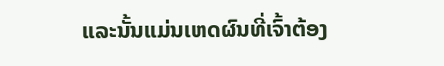ແລະນັ້ນແມ່ນເຫດຜົນທີ່ເຈົ້າຕ້ອງ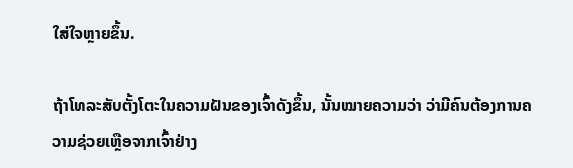ໃສ່ໃຈຫຼາຍຂຶ້ນ.

ຖ້າໂທລະສັບຕັ້ງໂຕະໃນຄວາມຝັນຂອງເຈົ້າດັງຂຶ້ນ, ນັ້ນໝາຍຄວາມວ່າ ວ່າມີຄົນຕ້ອງການຄວາມຊ່ວຍເຫຼືອຈາກເຈົ້າຢ່າງ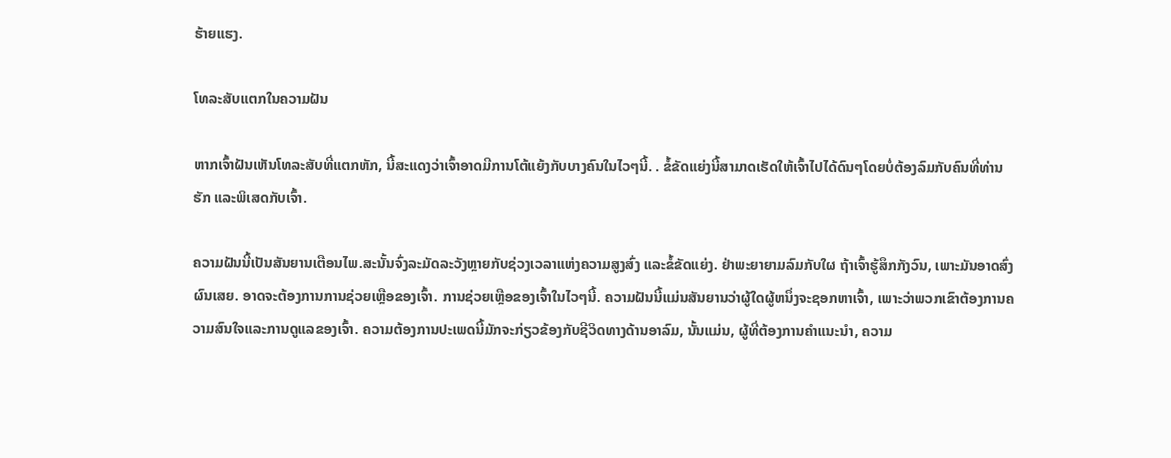ຮ້າຍແຮງ.

ໂທລະສັບແຕກໃນຄວາມຝັນ

ຫາກເຈົ້າຝັນເຫັນໂທລະສັບທີ່ແຕກຫັກ, ນີ້ສະແດງວ່າເຈົ້າອາດມີການໂຕ້ແຍ້ງກັບບາງຄົນໃນໄວໆນີ້. . ຂໍ້ຂັດແຍ່ງນີ້ສາມາດເຮັດໃຫ້ເຈົ້າໄປໄດ້ດົນໆໂດຍບໍ່ຕ້ອງລົມກັບຄົນທີ່ທ່ານຮັກ ແລະພິເສດກັບເຈົ້າ.

ຄວາມຝັນນີ້ເປັນສັນຍານເຕືອນໄພ.ສະນັ້ນຈົ່ງລະມັດລະວັງຫຼາຍກັບຊ່ວງເວລາແຫ່ງຄວາມສູງສົ່ງ ແລະຂໍ້ຂັດແຍ່ງ. ຢ່າພະຍາຍາມລົມກັບໃຜ ຖ້າເຈົ້າຮູ້ສຶກກັງວົນ, ເພາະມັນອາດສົ່ງຜົນເສຍ. ອາດຈະຕ້ອງການການຊ່ວຍເຫຼືອຂອງເຈົ້າ. ການຊ່ວຍເຫຼືອຂອງເຈົ້າໃນໄວໆນີ້. ຄວາມຝັນນີ້ແມ່ນສັນຍານວ່າຜູ້ໃດຜູ້ຫນຶ່ງຈະຊອກຫາເຈົ້າ, ເພາະວ່າພວກເຂົາຕ້ອງການຄວາມສົນໃຈແລະການດູແລຂອງເຈົ້າ. ຄວາມຕ້ອງການປະເພດນີ້ມັກຈະກ່ຽວຂ້ອງກັບຊີວິດທາງດ້ານອາລົມ, ນັ້ນແມ່ນ, ຜູ້ທີ່ຕ້ອງການຄໍາແນະນໍາ, ຄວາມ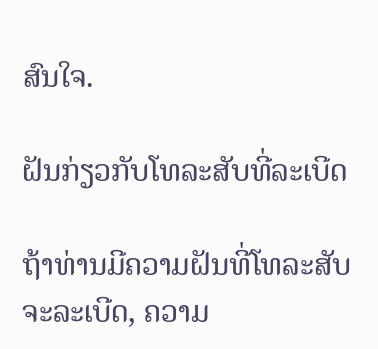ສົນໃຈ.

ຝັນກ່ຽວກັບໂທລະສັບທີ່ລະເບີດ

ຖ້າທ່ານມີຄວາມຝັນທີ່ໂທລະສັບຈະລະເບີດ, ຄວາມ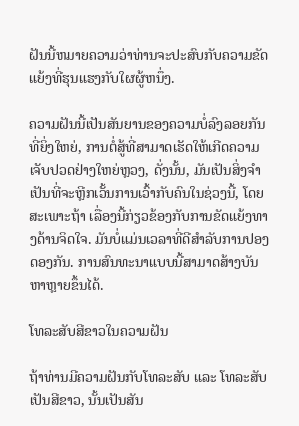ຝັນນີ້ຫມາຍຄວາມວ່າທ່ານຈະປະສົບກັບຄວາມຂັດແຍ້ງທີ່ຮຸນແຮງກັບໃຜຜູ້ຫນຶ່ງ.

ຄວາມຝັນນີ້ເປັນສັນຍານຂອງຄວາມບໍ່ລົງລອຍກັນທີ່ຍິ່ງໃຫຍ່, ການຕໍ່ສູ້ທີ່ສາມາດເຮັດໃຫ້ເກີດຄວາມເຈັບປວດຢ່າງໃຫຍ່ຫຼວງ, ດັ່ງນັ້ນ, ມັນເປັນສິ່ງຈໍາເປັນທີ່ຈະຫຼີກເວັ້ນການເວົ້າກັບຄົນໃນຊ່ວງນີ້, ໂດຍສະເພາະຖ້າ ເລື່ອງນີ້ກ່ຽວຂ້ອງກັບການຂັດແຍ້ງທາງດ້ານຈິດໃຈ. ມັນບໍ່ແມ່ນເວລາທີ່ດີສໍາລັບການປອງດອງກັນ. ການສົນທະນາແບບນີ້ສາມາດສ້າງບັນຫາຫຼາຍຂຶ້ນໄດ້.

ໂທລະສັບສີຂາວໃນຄວາມຝັນ

ຖ້າທ່ານມີຄວາມຝັນກັບໂທລະສັບ ແລະ ໂທລະສັບເປັນສີຂາວ, ນັ້ນເປັນສັນ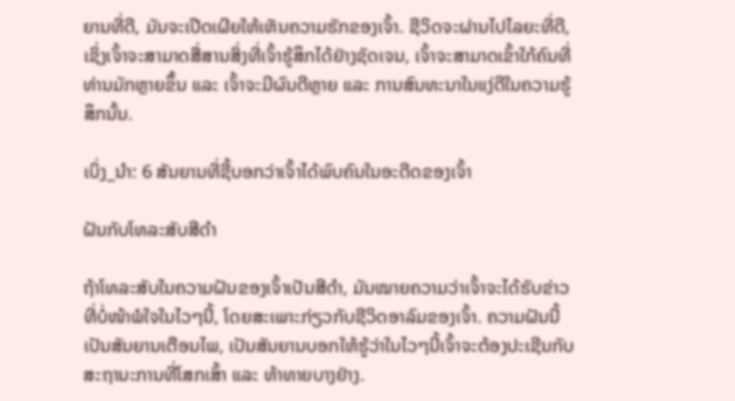ຍານທີ່ດີ, ມັນຈະເປີດເຜີຍໃຫ້ເຫັນຄວາມຮັກຂອງເຈົ້າ. ຊີວິດຈະຜ່ານໄປໄລຍະທີ່ດີ, ເຊິ່ງເຈົ້າຈະສາມາດສື່ສານສິ່ງທີ່ເຈົ້າຮູ້ສຶກໄດ້ຢ່າງຊັດເຈນ, ເຈົ້າຈະສາມາດເຂົ້າໃກ້ຄົນທີ່ທ່ານມັກຫຼາຍຂຶ້ນ ແລະ ເຈົ້າຈະມີຜົນດີຫຼາຍ ແລະ ການສົນທະນາໃນແງ່ດີໃນຄວາມຮູ້ສຶກນັ້ນ.

ເບິ່ງ_ນຳ: 6 ສັນຍານທີ່ຊີ້ບອກວ່າເຈົ້າໄດ້ພົບຄົນໃນອະດີດຂອງເຈົ້າ

ຝັນກັບໂທລະສັບສີດໍາ

ຖ້າໂທລະສັບໃນຄວາມຝັນຂອງເຈົ້າເປັນສີດຳ, ມັນໝາຍຄວາມວ່າເຈົ້າຈະໄດ້ຮັບຂ່າວທີ່ບໍ່ໜ້າພໍໃຈໃນໄວໆນີ້, ໂດຍສະເພາະກ່ຽວກັບຊີວິດອາລົມຂອງເຈົ້າ. ຄວາມຝັນນີ້ເປັນສັນຍານເຕືອນໄພ, ເປັນສັນຍານບອກໃຫ້ຮູ້ວ່າໃນໄວໆນີ້ເຈົ້າຈະຕ້ອງປະເຊີນກັບສະຖານະການທີ່ໂສກເສົ້າ ແລະ ທ້າທາຍບາງຢ່າງ.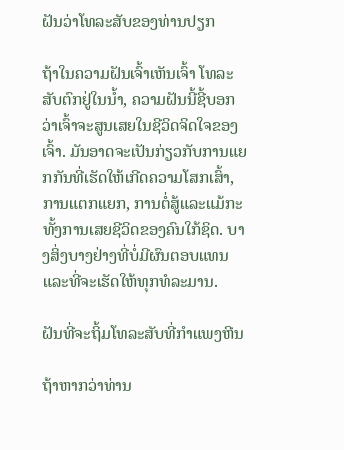ຝັນວ່າໂທລະສັບຂອງທ່ານປຽກ

ຖ້າໃນຄວາມຝັນເຈົ້າເຫັນເຈົ້າ ໂທລະສັບຕົກຢູ່ໃນນ້ຳ, ຄວາມຝັນນີ້ຊີ້ບອກວ່າເຈົ້າຈະສູນເສຍໃນຊີວິດຈິດໃຈຂອງເຈົ້າ. ມັນອາດຈະເປັນກ່ຽວກັບການແຍກກັນທີ່ເຮັດໃຫ້ເກີດຄວາມໂສກເສົ້າ, ການແຕກແຍກ, ການຕໍ່ສູ້ແລະແມ້ກະທັ້ງການເສຍຊີວິດຂອງຄົນໃກ້ຊິດ. ບາງສິ່ງບາງຢ່າງທີ່ບໍ່ມີຜົນຕອບແທນແລະທີ່ຈະເຮັດໃຫ້ທຸກທໍລະມານ.

ຝັນທີ່ຈະຖິ້ມໂທລະສັບທີ່ກໍາແພງຫີນ

ຖ້າຫາກວ່າທ່ານ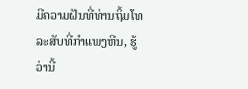ມີຄວາມຝັນທີ່ທ່ານຖິ້ມໂທລະສັບທີ່ກໍາແພງຫີນ, ຮູ້ວ່ານີ້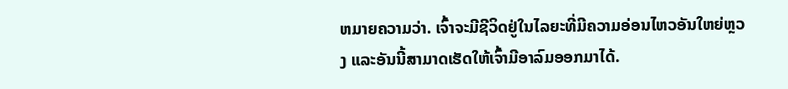ຫມາຍຄວາມວ່າ. ເຈົ້າຈະມີຊີວິດຢູ່ໃນໄລຍະທີ່ມີຄວາມອ່ອນໄຫວອັນໃຫຍ່ຫຼວງ ແລະອັນນີ້ສາມາດເຮັດໃຫ້ເຈົ້າມີອາລົມອອກມາໄດ້.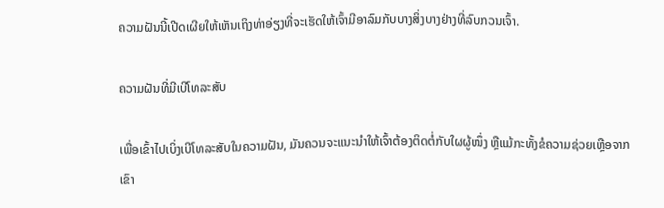ຄວາມຝັນນີ້ເປີດເຜີຍໃຫ້ເຫັນເຖິງທ່າອ່ຽງທີ່ຈະເຮັດໃຫ້ເຈົ້າມີອາລົມກັບບາງສິ່ງບາງຢ່າງທີ່ລົບກວນເຈົ້າ.

ຄວາມຝັນທີ່ມີເບີໂທລະສັບ

ເພື່ອເຂົ້າໄປເບິ່ງເບີໂທລະສັບໃນຄວາມຝັນ, ມັນຄວນຈະແນະນຳໃຫ້ເຈົ້າຕ້ອງຕິດຕໍ່ກັບໃຜຜູ້ໜຶ່ງ ຫຼືແມ້ກະທັ້ງຂໍຄວາມຊ່ວຍເຫຼືອຈາກເຂົາ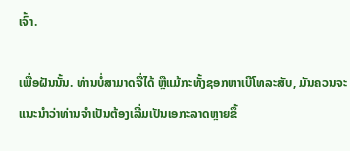ເຈົ້າ.

ເພື່ອຝັນນັ້ນ. ທ່ານບໍ່ສາມາດຈື່ໄດ້ ຫຼືແມ້ກະທັ້ງຊອກຫາເບີໂທລະສັບ, ມັນຄວນຈະແນະນໍາວ່າທ່ານຈໍາເປັນຕ້ອງເລີ່ມເປັນເອກະລາດຫຼາຍຂຶ້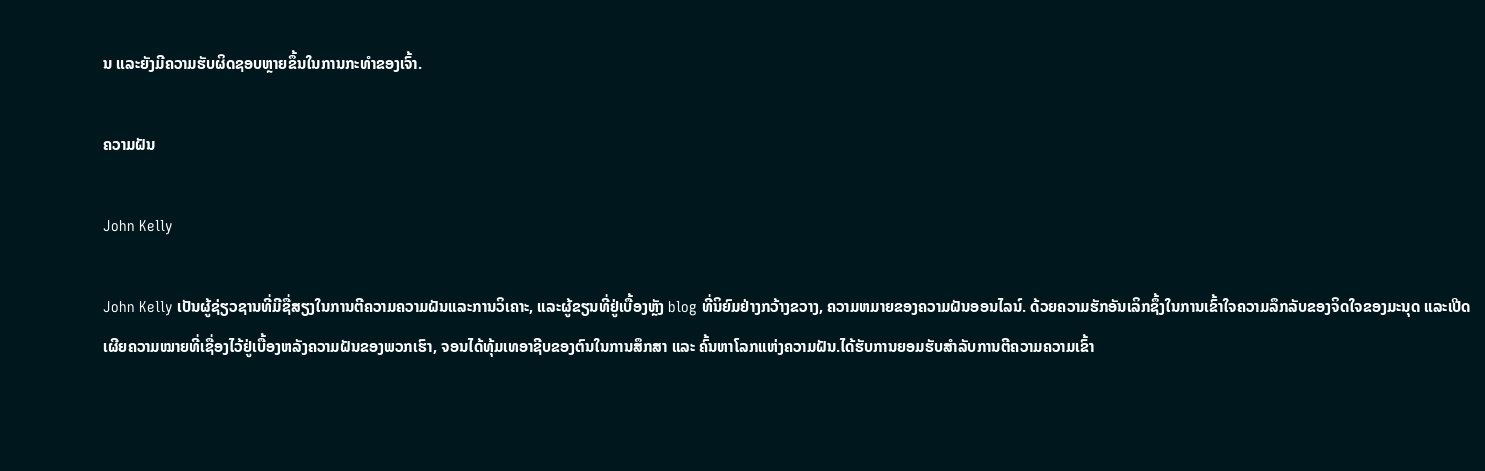ນ ແລະຍັງມີຄວາມຮັບຜິດຊອບຫຼາຍຂຶ້ນໃນການກະທໍາຂອງເຈົ້າ.

ຄວາມຝັນ

John Kelly

John Kelly ເປັນຜູ້ຊ່ຽວຊານທີ່ມີຊື່ສຽງໃນການຕີຄວາມຄວາມຝັນແລະການວິເຄາະ, ແລະຜູ້ຂຽນທີ່ຢູ່ເບື້ອງຫຼັງ blog ທີ່ນິຍົມຢ່າງກວ້າງຂວາງ, ຄວາມຫມາຍຂອງຄວາມຝັນອອນໄລນ໌. ດ້ວຍຄວາມຮັກອັນເລິກຊຶ້ງໃນການເຂົ້າໃຈຄວາມລຶກລັບຂອງຈິດໃຈຂອງມະນຸດ ແລະເປີດເຜີຍຄວາມໝາຍທີ່ເຊື່ອງໄວ້ຢູ່ເບື້ອງຫລັງຄວາມຝັນຂອງພວກເຮົາ, ຈອນໄດ້ທຸ້ມເທອາຊີບຂອງຕົນໃນການສຶກສາ ແລະ ຄົ້ນຫາໂລກແຫ່ງຄວາມຝັນ.ໄດ້ຮັບການຍອມຮັບສໍາລັບການຕີຄວາມຄວາມເຂົ້າ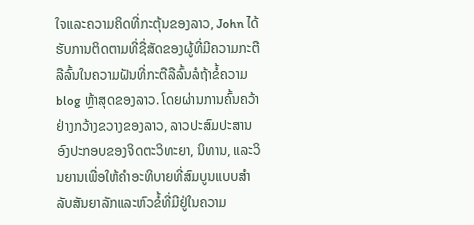ໃຈແລະຄວາມຄິດທີ່ກະຕຸ້ນຂອງລາວ, John ໄດ້ຮັບການຕິດຕາມທີ່ຊື່ສັດຂອງຜູ້ທີ່ມີຄວາມກະຕືລືລົ້ນໃນຄວາມຝັນທີ່ກະຕືລືລົ້ນລໍຖ້າຂໍ້ຄວາມ blog ຫຼ້າສຸດຂອງລາວ. ໂດຍຜ່ານການຄົ້ນຄວ້າຢ່າງກວ້າງຂວາງຂອງລາວ, ລາວປະສົມປະສານອົງປະກອບຂອງຈິດຕະວິທະຍາ, ນິທານ, ແລະວິນຍານເພື່ອໃຫ້ຄໍາອະທິບາຍທີ່ສົມບູນແບບສໍາລັບສັນຍາລັກແລະຫົວຂໍ້ທີ່ມີຢູ່ໃນຄວາມ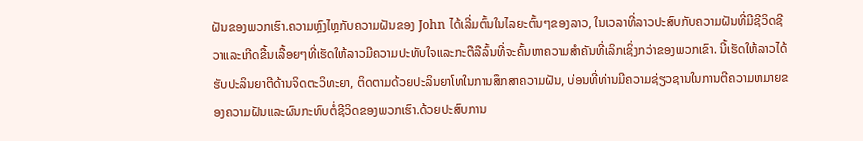ຝັນຂອງພວກເຮົາ.ຄວາມຫຼົງໄຫຼກັບຄວາມຝັນຂອງ John ໄດ້ເລີ່ມຕົ້ນໃນໄລຍະຕົ້ນໆຂອງລາວ, ໃນເວລາທີ່ລາວປະສົບກັບຄວາມຝັນທີ່ມີຊີວິດຊີວາແລະເກີດຂື້ນເລື້ອຍໆທີ່ເຮັດໃຫ້ລາວມີຄວາມປະທັບໃຈແລະກະຕືລືລົ້ນທີ່ຈະຄົ້ນຫາຄວາມສໍາຄັນທີ່ເລິກເຊິ່ງກວ່າຂອງພວກເຂົາ. ນີ້ເຮັດໃຫ້ລາວໄດ້ຮັບປະລິນຍາຕີດ້ານຈິດຕະວິທະຍາ, ຕິດຕາມດ້ວຍປະລິນຍາໂທໃນການສຶກສາຄວາມຝັນ, ບ່ອນທີ່ທ່ານມີຄວາມຊ່ຽວຊານໃນການຕີຄວາມຫມາຍຂອງຄວາມຝັນແລະຜົນກະທົບຕໍ່ຊີວິດຂອງພວກເຮົາ.ດ້ວຍປະສົບການ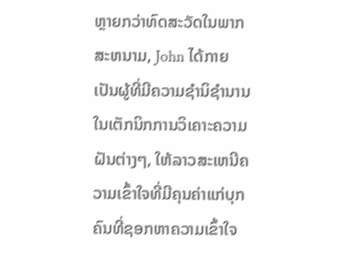ຫຼາຍກວ່າທົດສະວັດໃນພາກສະຫນາມ, John ໄດ້ກາຍເປັນຜູ້ທີ່ມີຄວາມຊໍານິຊໍານານໃນເຕັກນິກການວິເຄາະຄວາມຝັນຕ່າງໆ, ໃຫ້ລາວສະເຫນີຄວາມເຂົ້າໃຈທີ່ມີຄຸນຄ່າແກ່ບຸກຄົນທີ່ຊອກຫາຄວາມເຂົ້າໃຈ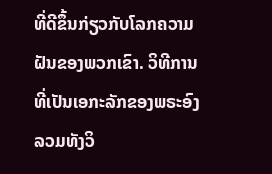ທີ່ດີຂຶ້ນກ່ຽວກັບໂລກຄວາມຝັນຂອງພວກເຂົາ. ວິທີການທີ່ເປັນເອກະລັກຂອງພຣະອົງລວມທັງວິ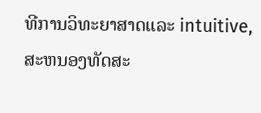ທີການວິທະຍາສາດແລະ intuitive, ສະຫນອງທັດສະ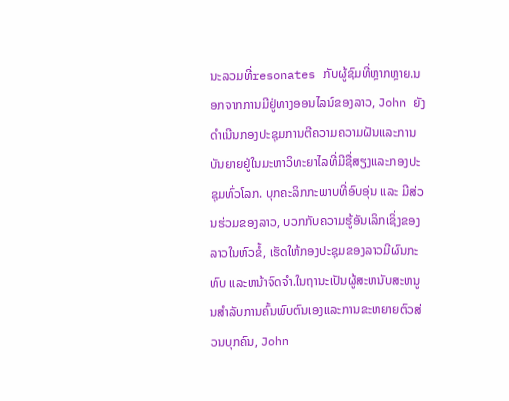ນະລວມທີ່resonates ກັບຜູ້ຊົມທີ່ຫຼາກຫຼາຍ.ນອກຈາກການມີຢູ່ທາງອອນໄລນ໌ຂອງລາວ, John ຍັງດໍາເນີນກອງປະຊຸມການຕີຄວາມຄວາມຝັນແລະການບັນຍາຍຢູ່ໃນມະຫາວິທະຍາໄລທີ່ມີຊື່ສຽງແລະກອງປະຊຸມທົ່ວໂລກ. ບຸກຄະລິກກະພາບທີ່ອົບອຸ່ນ ແລະ ມີສ່ວນຮ່ວມຂອງລາວ, ບວກກັບຄວາມຮູ້ອັນເລິກເຊິ່ງຂອງລາວໃນຫົວຂໍ້, ເຮັດໃຫ້ກອງປະຊຸມຂອງລາວມີຜົນກະທົບ ແລະຫນ້າຈົດຈໍາ.ໃນຖານະເປັນຜູ້ສະຫນັບສະຫນູນສໍາລັບການຄົ້ນພົບຕົນເອງແລະການຂະຫຍາຍຕົວສ່ວນບຸກຄົນ, John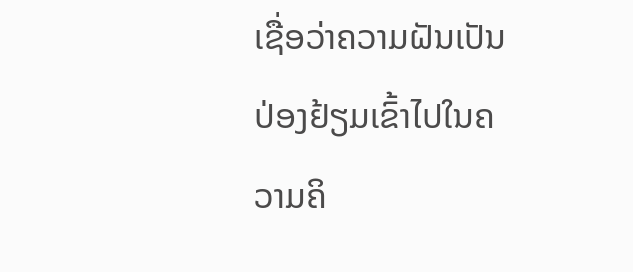ເຊື່ອວ່າຄວາມຝັນເປັນປ່ອງຢ້ຽມເຂົ້າໄປໃນຄວາມຄິ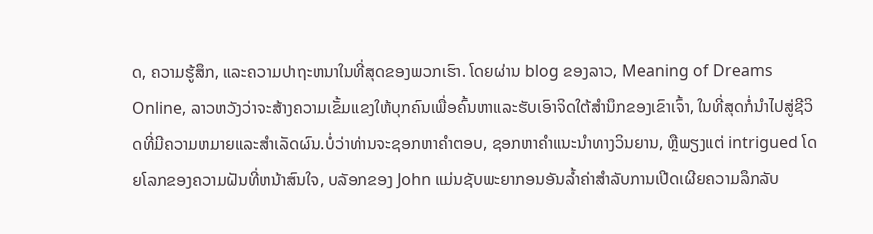ດ, ຄວາມຮູ້ສຶກ, ແລະຄວາມປາຖະຫນາໃນທີ່ສຸດຂອງພວກເຮົາ. ໂດຍຜ່ານ blog ຂອງລາວ, Meaning of Dreams Online, ລາວຫວັງວ່າຈະສ້າງຄວາມເຂັ້ມແຂງໃຫ້ບຸກຄົນເພື່ອຄົ້ນຫາແລະຮັບເອົາຈິດໃຕ້ສໍານຶກຂອງເຂົາເຈົ້າ, ໃນທີ່ສຸດກໍ່ນໍາໄປສູ່ຊີວິດທີ່ມີຄວາມຫມາຍແລະສໍາເລັດຜົນ.ບໍ່ວ່າທ່ານຈະຊອກຫາຄໍາຕອບ, ຊອກຫາຄໍາແນະນໍາທາງວິນຍານ, ຫຼືພຽງແຕ່ intrigued ໂດຍໂລກຂອງຄວາມຝັນທີ່ຫນ້າສົນໃຈ, ບລັອກຂອງ John ແມ່ນຊັບພະຍາກອນອັນລ້ຳຄ່າສໍາລັບການເປີດເຜີຍຄວາມລຶກລັບ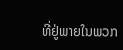ທີ່ຢູ່ພາຍໃນພວກ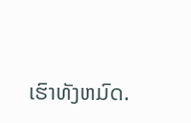ເຮົາທັງຫມົດ.